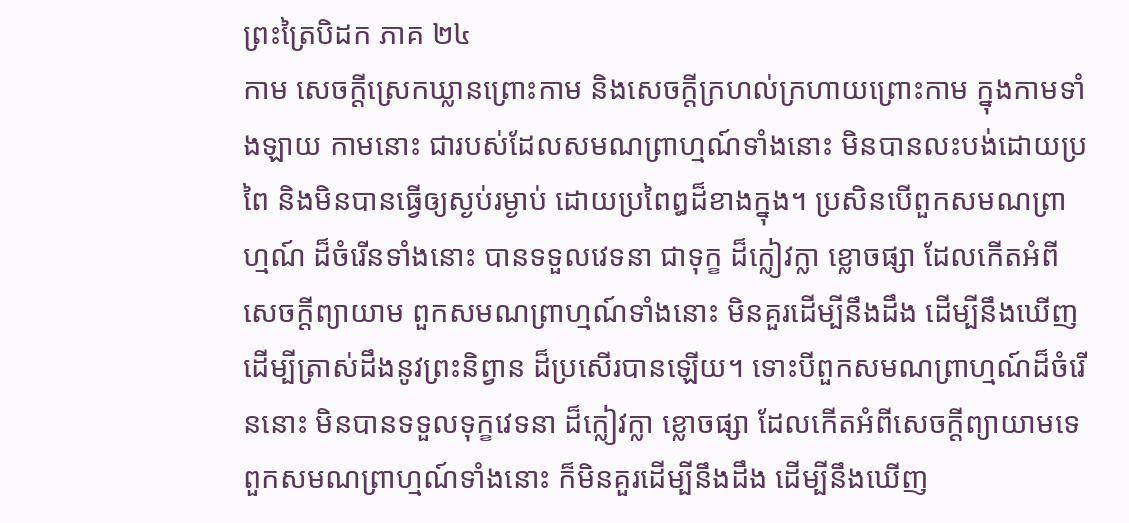ព្រះត្រៃបិដក ភាគ ២៤
កាម សេចក្តីស្រេកឃ្លានព្រោះកាម និងសេចក្តីក្រហល់ក្រហាយព្រោះកាម ក្នុងកាមទាំងឡាយ កាមនោះ ជារបស់ដែលសមណព្រាហ្មណ៍ទាំងនោះ មិនបានលះបង់ដោយប្រពៃ និងមិនបានធ្វើឲ្យស្ងប់រម្ងាប់ ដោយប្រពៃឰដ៏ខាងក្នុង។ ប្រសិនបើពួកសមណព្រាហ្មណ៍ ដ៏ចំរើនទាំងនោះ បានទទួលវេទនា ជាទុក្ខ ដ៏ក្លៀវក្លា ខ្លោចផ្សា ដែលកើតអំពីសេចក្តីព្យាយាម ពួកសមណព្រាហ្មណ៍ទាំងនោះ មិនគួរដើម្បីនឹងដឹង ដើម្បីនឹងឃើញ ដើម្បីត្រាស់ដឹងនូវព្រះនិព្វាន ដ៏ប្រសើរបានឡើយ។ ទោះបីពួកសមណព្រាហ្មណ៍ដ៏ចំរើននោះ មិនបានទទួលទុក្ខវេទនា ដ៏ក្លៀវក្លា ខ្លោចផ្សា ដែលកើតអំពីសេចក្តីព្យាយាមទេ ពួកសមណព្រាហ្មណ៍ទាំងនោះ ក៏មិនគួរដើម្បីនឹងដឹង ដើម្បីនឹងឃើញ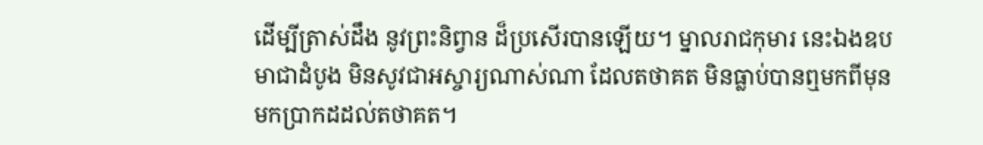ដើម្បីត្រាស់ដឹង នូវព្រះនិព្វាន ដ៏ប្រសើរបានឡើយ។ ម្នាលរាជកុមារ នេះឯងឧបមាជាដំបូង មិនសូវជាអស្ចារ្យណាស់ណា ដែលតថាគត មិនធ្លាប់បានឮមកពីមុន មកប្រាកដដល់តថាគត។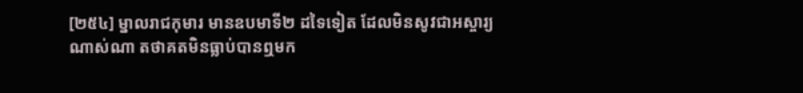[២៥៤] ម្នាលរាជកុមារ មានឧបមាទី២ ដទៃទៀត ដែលមិនសូវជាអស្ចារ្យណាស់ណា តថាគតមិនធ្លាប់បានឮមក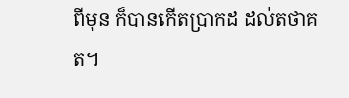ពីមុន ក៏បានកើតប្រាកដ ដល់តថាគត។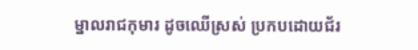ម្នាលរាជកុមារ ដូចឈើស្រស់ ប្រកបដោយជ័រ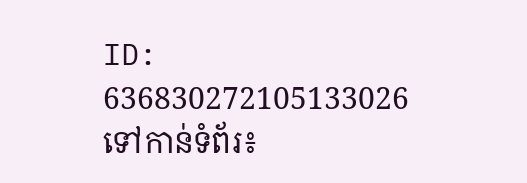ID: 636830272105133026
ទៅកាន់ទំព័រ៖